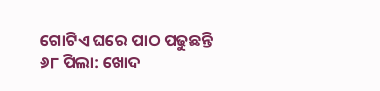ଗୋଟିଏ ଘରେ ପାଠ ପଢୁଛନ୍ତି ୬୮ ପିଲା: ଖୋଦ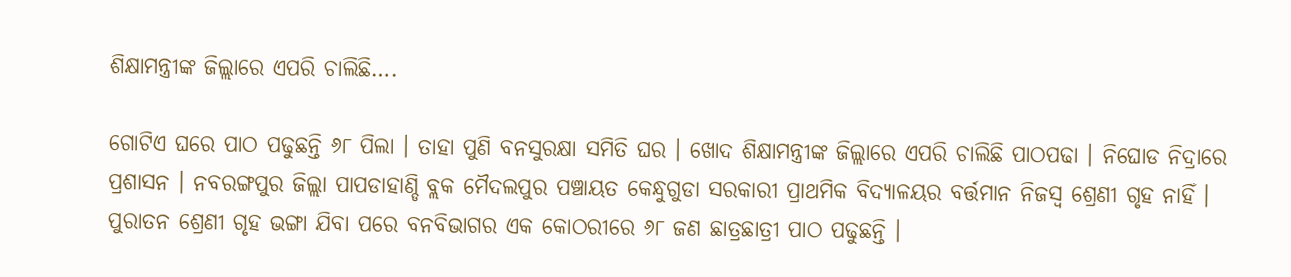ଶିକ୍ଷାମନ୍ତ୍ରୀଙ୍କ ଜିଲ୍ଲାରେ ଏପରି ଚାଲିଛି….

ଗୋଟିଏ ଘରେ ପାଠ ପଢୁଛନ୍ତି ୬୮ ପିଲା । ତାହା ପୁଣି ବନସୁରକ୍ଷା ସମିତି ଘର । ଖୋଦ ଶିକ୍ଷାମନ୍ତ୍ରୀଙ୍କ ଜିଲ୍ଲାରେ ଏପରି ଚାଲିଛି ପାଠପଢା । ନିଘୋଡ ନିଦ୍ରାରେ ପ୍ରଶାସନ । ନବରଙ୍ଗପୁର ଜିଲ୍ଲା ପାପଡାହାଣ୍ଡି ବ୍ଲକ ମୈଦଲପୁର ପଞ୍ଚାୟତ କେନ୍ଧୁଗୁଡା ସରକାରୀ ପ୍ରାଥମିକ ବିଦ୍ୟାଳୟର ବର୍ତ୍ତମାନ ନିଜସ୍ଵ ଶ୍ରେଣୀ ଗୃହ ନାହିଁ । ପୁରାତନ ଶ୍ରେଣୀ ଗୃହ ଭଙ୍ଗା ଯିବା ପରେ ବନବିଭାଗର ଏକ କୋଠରୀରେ ୬୮ ଜଣ ଛାତ୍ରଛାତ୍ରୀ ପାଠ ପଢୁଛନ୍ତି ।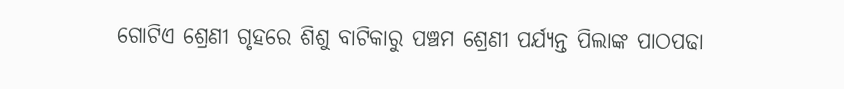ଗୋଟିଏ ଶ୍ରେଣୀ ଗୃହରେ ଶିଶୁ ବାଟିକାରୁ ପଞ୍ଚମ ଶ୍ରେଣୀ ପର୍ଯ୍ୟନ୍ତ ପିଲାଙ୍କ ପାଠପଢା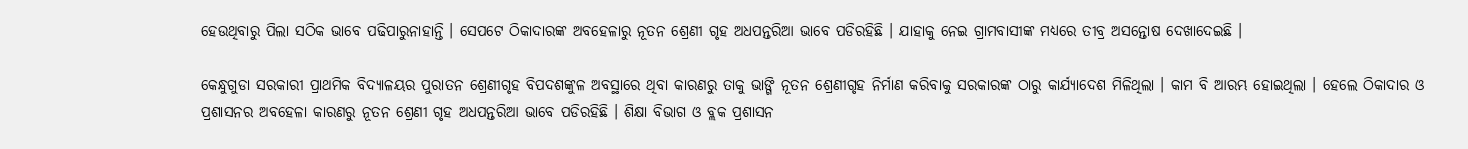ହେଉଥିବାରୁ ପିଲା ସଠିକ ଭାବେ ପଢିପାରୁନାହାନ୍ତି । ସେପଟେ ଠିକାଦାରଙ୍କ ଅବହେଳାରୁ ନୂତନ ଶ୍ରେଣୀ ଗୃହ ଅଧପନ୍ତରିଆ ଭାବେ ପଡିରହିଛି । ଯାହାକୁ ନେଇ ଗ୍ରାମବାସୀଙ୍କ ମଧ୍ୟରେ ତୀବ୍ର ଅସନ୍ତୋଷ ଦେଖାଦେଇଛି ।

କେନ୍ଧୁଗୁଡା ସରକାରୀ ପ୍ରାଥମିକ ବିଦ୍ୟାଳୟର ପୁରାତନ ଶ୍ରେଣୀଗୃହ ବିପଦଶଙ୍କୁଳ ଅବସ୍ଥାରେ ଥିବା କାରଣରୁ ତାକୁ ଭାଙ୍ଗି ନୂତନ ଶ୍ରେଣୀଗୃହ ନିର୍ମାଣ କରିବାକୁ ସରକାରଙ୍କ ଠାରୁ କାର୍ଯ୍ୟାଦେଶ ମିଳିଥିଲା । କାମ ବି ଆରମ୍ଭ ହୋଇଥିଲା । ହେଲେ ଠିକାଦାର ଓ ପ୍ରଶାସନର ଅବହେଳା କାରଣରୁ ନୂତନ ଶ୍ରେଣୀ ଗୃହ ଅଧପନ୍ତରିଆ ଭାବେ ପଡିରହିଛି । ଶିକ୍ଷା ବିଭାଗ ଓ ବ୍ଲକ ପ୍ରଶାସନ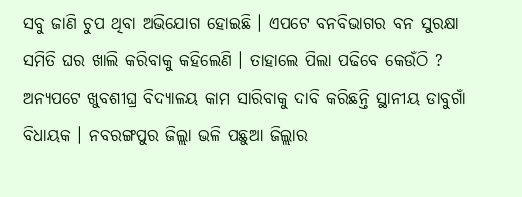ସବୁ ଜାଣି ଚୁପ ଥିବା ଅଭିଯୋଗ ହୋଇଛି । ଏପଟେ ବନବିଭାଗର ବନ ସୁରକ୍ଷା ସମିତି ଘର ଖାଲି କରିବାକୁ କହିଲେଣି । ତାହାଲେ ପିଲା ପଢିବେ କେଉଁଠି ? ଅନ୍ୟପଟେ ଖୁବଶୀଘ୍ର ବିଦ୍ୟାଳୟ କାମ ସାରିବାକୁ ଦାବି କରିଛନ୍ତି ସ୍ଥାନୀୟ ଡାବୁଗାଁ ବିଧାୟକ । ନବରଙ୍ଗପୁର ଜିଲ୍ଲା ଭଳି ପଛୁଆ ଜିଲ୍ଲାର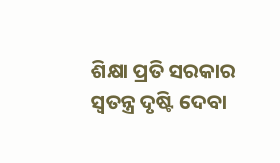ଶିକ୍ଷା ପ୍ରତି ସରକାର ସ୍ଵତନ୍ତ୍ର ଦୃଷ୍ଟି ଦେବା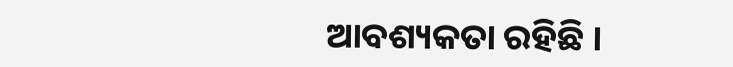ଆବଶ୍ୟକତା ରହିଛି ।